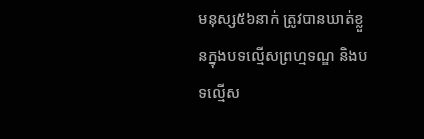មនុស្ស៥៦នាក់ ត្រូវបានឃាត់ខ្លួនក្នុងបទល្មើសព្រហ្មទណ្ឌ និងបទល្មើស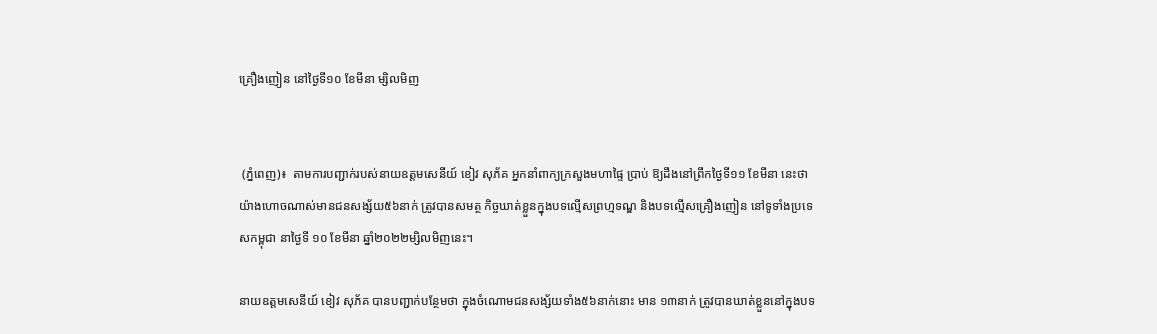គ្រឿងញៀន នៅថ្ងៃទី១០ ខែមីនា ម្សិលមិញ


 (ភ្នំពេញ)៖  តាមការបញ្ជាក់របស់នាយឧត្តមសេនីយ៍ ខៀវ សុភ័គ អ្នកនាំពាក្យក្រសួងមហាផ្ទៃ ប្រាប់ ឱ្យដឹងនៅព្រឹកថ្ងៃទី១១ ខែមីនា នេះថា យ៉ាងហោចណាស់មានជនសង្ស័យ៥៦នាក់ ត្រូវបានសមត្ថ កិច្ចឃាត់ខ្លួនក្នុងបទល្មើសព្រហ្មទណ្ឌ និងបទល្មើសគ្រឿងញៀន នៅទូទាំងប្រទេសកម្ពុជា នាថ្ងៃទី ១០ ខែមីនា ឆ្នាំ២០២២ម្សិលមិញនេះ។

នាយឧត្តមសេនីយ៍ ខៀវ សុភ័គ បានបញ្ជាក់បន្ថែមថា ក្នុងចំណោមជនសង្ស័យទាំង៥៦នាក់នោះ មាន ១៣នាក់ ត្រូវបានឃាត់ខ្លួននៅក្នុងបទ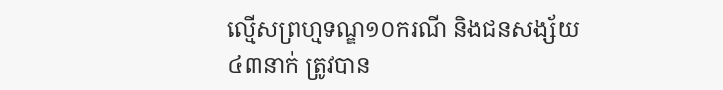ល្មើសព្រហ្មទណ្ឌ១០ករណី និងជនសង្ស័យ ៤៣នាក់ ត្រូវបាន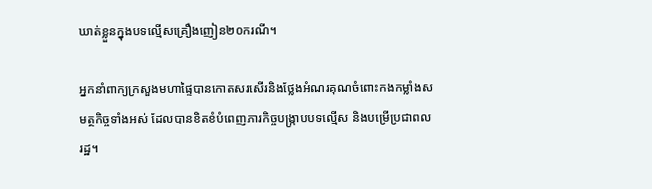ឃាត់ខ្លួនក្នុងបទល្មើសគ្រឿងញៀន២០ករណី។

អ្នកនាំពាក្យក្រសួងមហាផ្ទៃបានកោតសរសើរនិងថ្លែងអំណរគុណចំពោះកងកម្លាំងសមត្ថកិច្ចទាំងអស់ ដែលបានខិតខំបំពេញភារកិច្ចបង្ក្រាបបទល្មើស និងបម្រើប្រជាពលរដ្ឋ។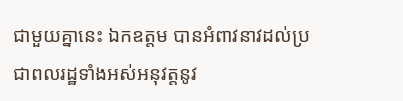ជាមួយគ្នានេះ ឯកឧត្តម បានអំពាវនាវដល់ប្រជាពលរដ្ឋទាំងអស់អនុវត្តនូវ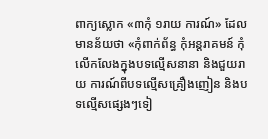ពាក្យស្លោក «៣កុំ ១រាយ ការណ៍» ដែលមានន័យថា «កុំពាក់ព័ន្ធ កុំអន្តរាគមន៍ កុំលើកលែងក្នុងបទល្មើសនានា និងជួយរាយ ការណ៍ពីបទល្មើសគ្រឿងញៀន និងបទល្មើសផ្សេងៗទៀ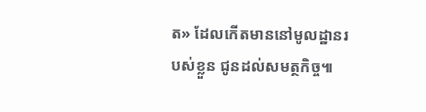ត» ដែលកើតមាននៅមូលដ្ឋានរបស់ខ្លួន ជូនដល់សមត្ថកិច្ច៕